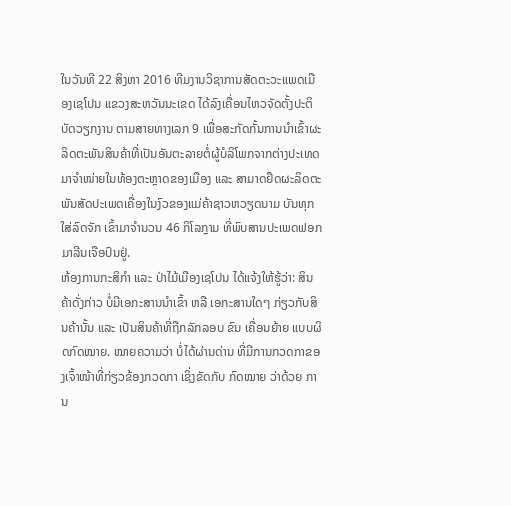ໃນວັນທີ 22 ສິງຫາ 2016 ທີມງານວິຊາການສັດຕະວະແພດເມືອງເຊໂປນ ແຂວງສະຫວັນນະເຂດ ໄດ້ລົງເຄື່ອນໄຫວຈັດຕັ້ງປະຕິບັດວຽກງານ ຕາມສາຍທາງເລກ 9 ເພື່ອສະກັດກັ້ນການນໍາເຂົ້າຜະລິດຕະພັນສິນຄ້າທີ່ເປັນອັນຕະລາຍຕໍ່ຜູ້ບໍລິໂພກຈາກຕ່າງປະເທດ ມາຈໍາໜ່າຍໃນທ້ອງຕະຫຼາດຂອງເມືອງ ແລະ ສາມາດຢຶດຜະລິດຕະພັນສັດປະເພດເຄື່ອງໃນງົວຂອງແມ່ຄ້າຊາວຫວຽດນາມ ບັນທຸກໃສ່ລົດຈັກ ເຂົ້າມາຈໍານວນ 46 ກິໂລກຼາມ ທີ່ພົບສານປະເພດຟອກມາລີນເຈືອປົນຢູ່.
ຫ້ອງການກະສິກໍາ ແລະ ປ່າໄມ້ເມືອງເຊໂປນ ໄດ້ແຈ້ງໃຫ້ຮູ້ວ່າ: ສິນຄ້າດັ່ງກ່າວ ບໍ່ມີເອກະສານນໍາເຂົ້າ ຫລື ເອກະສານໃດໆ ກ່ຽວກັບສິນຄ້ານັ້ນ ແລະ ເປັນສິນຄ້າທີ່ຖືກລັກລອບ ຂົນ ເຄື່ອນຍ້າຍ ແບບຜິດກົດໝາຍ. ໝາຍຄວາມວ່າ ບໍ່ໄດ້ຜ່ານດ່ານ ທີ່ມີການກວດກາຂອງເຈົ້າໜ້າທີ່ກ່ຽວຂ້ອງກວດກາ ເຊິ່ງຂັດກັບ ກົດໝາຍ ວ່າດ້ວຍ ການ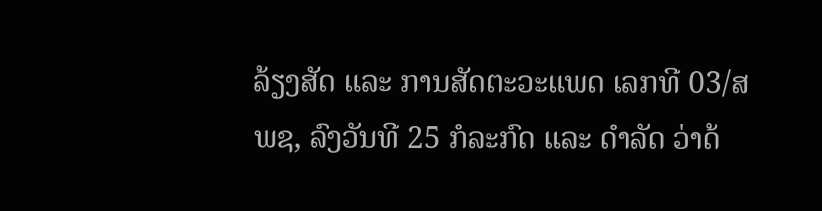ລ້ຽງສັດ ແລະ ການສັດຕະວະແພດ ເລກທີ 03/ສພຊ, ລົງວັນທີ 25 ກໍລະກົດ ແລະ ດໍາລັດ ວ່າດ້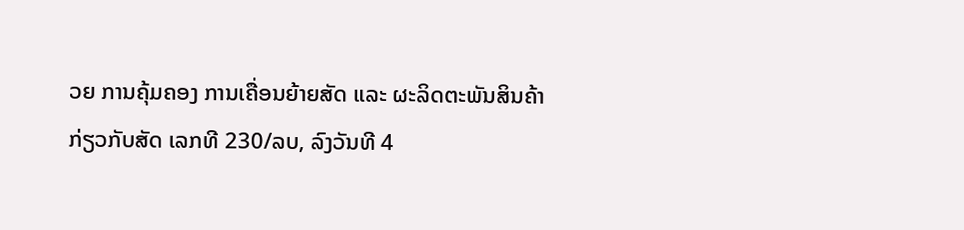ວຍ ການຄຸ້ມຄອງ ການເຄື່ອນຍ້າຍສັດ ແລະ ຜະລິດຕະພັນສິນຄ້າກ່ຽວກັບສັດ ເລກທີ 230/ລບ, ລົງວັນທີ 4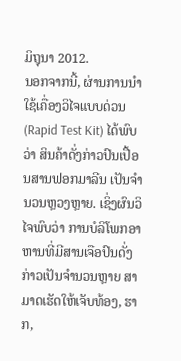ມິຖຸນາ 2012.
ນອກຈາກນີ້, ຜ່ານການນໍາໃຊ້ເຄື່ອງວິໄຈແບບດ່ວນ (Rapid Test Kit) ໄດ້ພົບວ່າ ສິນຄ້າດັ່ງກ່າວປົນເປື້ອນສານຟອກມາລີນ ເປັນຈໍານວນຫຼວງຫຼາຍ. ເຊິ່ງຜົນວິໄຈພົບວ່າ ການບໍລິໂພກອາຫານທີ່ມີສານເຈືອປົນດັ່ງກ່າວເປັນຈໍານວນຫຼາຍ ສາມາດເຮັດໃຫ້ເຈັບທ້ອງ, ຮາກ,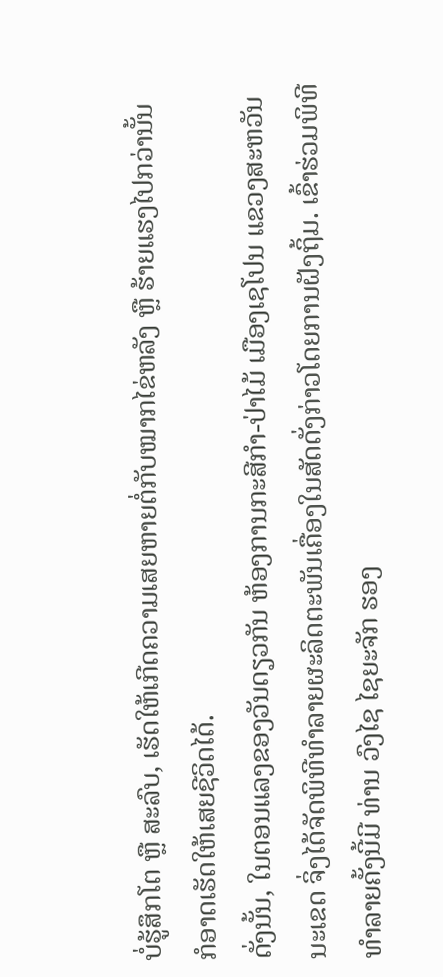ບໍ່ຮູ້ສຶກໂຕ ຫຼື ສະລົບ, ເຮັດໃຫ້ເກີດຄວາມເສຍຫາຍຕໍ່ກັບໝາກໄຂ່ຫລັງ ຫຼື ຮ້າຍແຮງໄປກວ່ານັ້ນ ກໍອາດເຮັດໃຫ້ເສຍຊີວິດໄດ້.
ດັ່ງນັ້ນ, ໃນຕອນແລງຂອງວັນດຽວກັນ ຫ້ອງການກະສີກໍາ-ປ່າໄມ້ ເມືອງເຊໂປນ ແຂວງສະຫວັນນະເຂດ ຈິ່ງໄດ້ຈັດພິທີທໍາລາຍຜະລິດຕະພັນເຄື່ອງໃນສັດດັ່ງກ່າວໂດຍການຝັງຖິ້ມ. ເຂົ້າຮ່ວມພິທີທໍາລາຍຄັ້ງນີ້ມີ ທ່ານ ວົງໄຊ ໄຊຍະຈັກ ຮອງ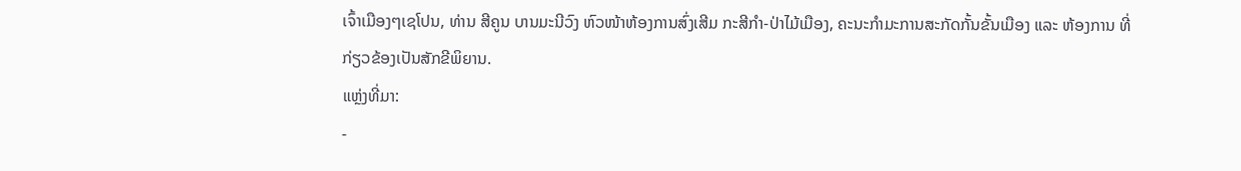ເຈົ້າເມືອງໆເຊໂປນ, ທ່ານ ສີຄູນ ບານມະນີວົງ ຫົວໜ້າຫ້ອງການສົ່ງເສີມ ກະສີກໍາ-ປ່າໄມ້ເມືອງ, ຄະນະກໍາມະການສະກັດກັ້ນຂັ້ນເມືອງ ແລະ ຫ້ອງການ ທີ່ກ່ຽວຂ້ອງເປັນສັກຂີພິຍານ.
ແຫຼ່ງທີ່ມາ:
-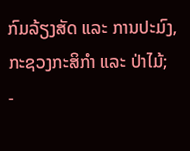ກົມລ້ຽງສັດ ແລະ ການປະມົງ, ກະຊວງກະສິກຳ ແລະ ປ່າໄມ້;
-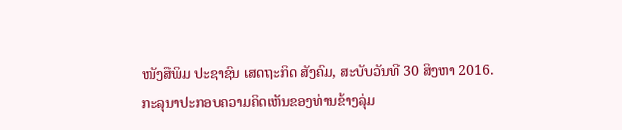ໜັງສືພິມ ປະຊາຊົນ ເສດຖະກິດ ສັງຄົມ, ສະບັບວັນທີ 30 ສິງຫາ 2016.
ກະລຸນາປະກອບຄວາມຄິດເຫັນຂອງທ່ານຂ້າງລຸ່ມ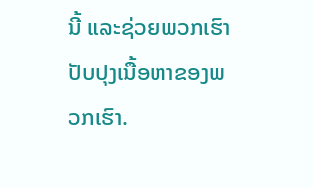ນີ້ ແລະຊ່ວຍພວກເຮົາປັບປຸງເນື້ອຫາຂອງພວກເຮົາ.